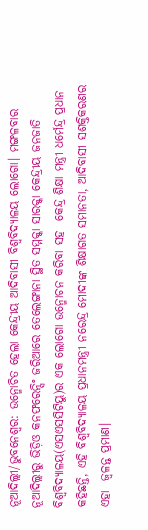ନୂଆଦିଲ୍ଲୀ/ଭୁବନେଶ୍ୱର: ଉନ୍ମୋଚିତ ହେଲା କେନ୍ଦ୍ରୀୟ ଆଦିବାସୀ ବିଶ୍ୱବିଦ୍ୟାଳୟ ଲୋଗୋ। ମଙ୍ଗଳବାର ନୂଆଦିଲ୍ଲୀରୁ ଭିଡ଼ିଓ କନଫରେନ୍ସିଂ ଜରିଆରେ ତେଲେଙ୍ଗାନା ସ୍ଥିତ ସମ୍ମକ୍କା ସାରକ୍କା କେନ୍ଦ୍ରୀୟ ଜନଜାତି ବିଶ୍ୱବିଦ୍ୟାଳୟ(ଏସଏସସିଟିୟୁ)ର ଏକ ଲୋଗୋ ଉନ୍ମୋଚନ କରିବା ସହ  କେନ୍ଦ୍ର ଶିକ୍ଷା ମନ୍ତ୍ରୀ ଧର୍ମେନ୍ଦ୍ର ପ୍ରଧାନ କହିଛନ୍ତି, ଏହି ବିଶ୍ବବିଦ୍ୟାଳୟ ପ୍ରଧାନମନ୍ତ୍ରୀ ନରେନ୍ଦ୍ର ମୋଦୀଙ୍କ ଶିକ୍ଷାଗତ ସମାନତା, ଆଦିବାସୀ ସଶକ୍ତିକରଣର ଏହା  ଜ୍ୱଳନ୍ତ ପ୍ରମାଣ।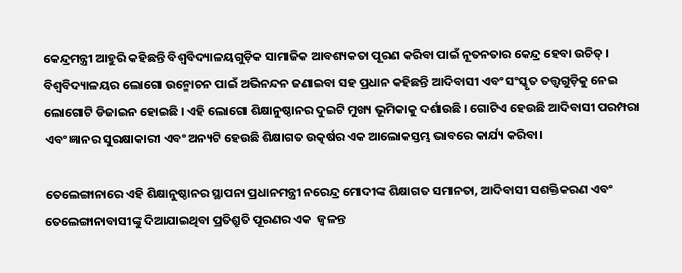କେନ୍ଦ୍ରମନ୍ତ୍ରୀ ଆହୁରି କହିଛନ୍ତି ବିଶ୍ୱବିଦ୍ୟାଳୟଗୁଡ଼ିକ ସାମାଜିକ ଆବଶ୍ୟକତା ପୂରଣ କରିବା ପାଇଁ ନୂତନତାର କେନ୍ଦ୍ର ହେବା ଉଚିତ୍ । ବିଶ୍ୱବିଦ୍ୟାଳୟର ଲୋଗୋ ଉନ୍ମୋଚନ ପାଇଁ ଅଭିନନ୍ଦନ ଜଣାଇବା ସହ ପ୍ରଧାନ କହିଛନ୍ତି ଆଦିବାସୀ ଏବଂ ସଂସ୍କୃତ ତତ୍ତ୍ୱଗୁଡ଼ିକୁ ନେଇ ଲୋଗୋଟି ଡିଜାଇନ ହୋଇଛି । ଏହି ଲୋଗୋ ଶିକ୍ଷାନୁଷ୍ଠାନର ଦୁଇଟି ମୁଖ୍ୟ ଭୂମିକାକୁ ଦର୍ଶାଉଛି । ଗୋଟିଏ ହେଉଛି ଆଦିବାସୀ ପରମ୍ପରା ଏବଂ ଜ୍ଞାନର ସୁରକ୍ଷାକାରୀ ଏବଂ ଅନ୍ୟଟି ହେଉଛି ଶିକ୍ଷାଗତ ଉତ୍କର୍ଷର ଏକ ଆଲୋକସ୍ତମ୍ଭ ଭାବରେ କାର୍ଯ୍ୟ କରିବା।

ତେଲେଙ୍ଗାନାରେ ଏହି ଶିକ୍ଷାନୁଷ୍ଠାନର ସ୍ଥାପନା ପ୍ରଧାନମନ୍ତ୍ରୀ ନରେନ୍ଦ୍ର ମୋଦୀଙ୍କ ଶିକ୍ଷାଗତ ସମାନତା, ଆଦିବାସୀ ସଶକ୍ତିକରଣ ଏବଂ ତେଲେଙ୍ଗାନାବାସୀଙ୍କୁ ଦିଆଯାଇଥିବା ପ୍ରତିଶ୍ରୁତି ପୂରଣର ଏକ  ଜ୍ୱଳନ୍ତ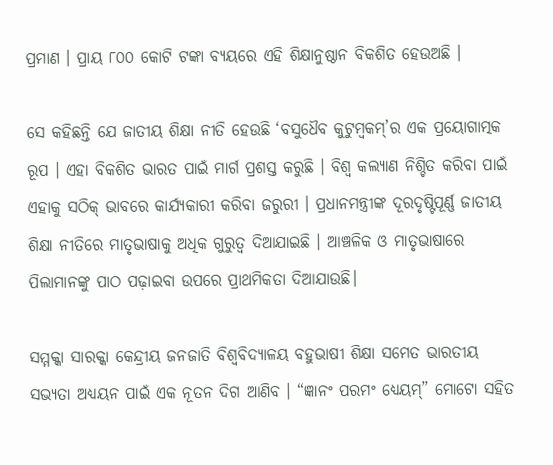ପ୍ରମାଣ । ପ୍ରାୟ ୮୦୦ କୋଟି ଟଙ୍କା ବ୍ୟୟରେ ଏହି ଶିକ୍ଷାନୁଷ୍ଠାନ ବିକଶିତ ହେଉଅଛି ।

ସେ କହିଛନ୍ତି ଯେ ଜାତୀୟ ଶିକ୍ଷା ନୀତି ହେଉଛି ‘ବସୁଧୈବ କୁଟୁମ୍ବକମ୍’ର ଏକ ପ୍ରୟୋଗାତ୍ମକ ରୂପ । ଏହା ବିକଶିତ ଭାରତ ପାଇଁ ମାର୍ଗ ପ୍ରଶସ୍ତ କରୁଛି । ବିଶ୍ୱ କଲ୍ୟାଣ ନିଶ୍ଚିତ କରିବା ପାଇଁ ଏହାକୁ ସଠିକ୍ ଭାବରେ କାର୍ଯ୍ୟକାରୀ କରିବା ଜରୁରୀ । ପ୍ରଧାନମନ୍ତ୍ରୀଙ୍କ ଦୂରଦୃଷ୍ଟିପୂର୍ଣ୍ଣ ଜାତୀୟ ଶିକ୍ଷା ନୀତିରେ ମାତୃଭାଷାକୁ ଅଧିକ ଗୁରୁତ୍ୱ ଦିଆଯାଇଛି । ଆଞ୍ଚଳିକ ଓ ମାତୃଭାଷାରେ ପିଲାମାନଙ୍କୁ ପାଠ ପଢ଼ାଇବା ଉପରେ ପ୍ରାଥମିକତା ଦିଆଯାଉଛି।

ସମ୍ମକ୍କା ସାରକ୍କା କେନ୍ଦ୍ରୀୟ ଜନଜାତି ବିଶ୍ୱବିଦ୍ୟାଳୟ ବହୁଭାଷୀ ଶିକ୍ଷା ସମେତ ଭାରତୀୟ ସଭ୍ୟତା ଅଧ୍ୟୟନ ପାଇଁ ଏକ ନୂତନ ଦିଗ ଆଣିବ । “ଜ୍ଞାନଂ ପରମଂ ଧ୍ୟେୟମ୍” ମୋଟୋ ସହିତ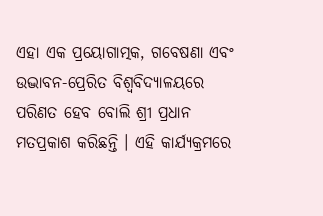ଏହା ଏକ ପ୍ରୟୋଗାତ୍ମକ, ଗବେଷଣା ଏବଂ ଉଦ୍ଭାବନ-ପ୍ରେରିତ ବିଶ୍ୱବିଦ୍ୟାଳୟରେ ପରିଣତ ହେବ ବୋଲି ଶ୍ରୀ ପ୍ରଧାନ ମତପ୍ରକାଶ କରିଛନ୍ତି । ଏହି କାର୍ଯ୍ୟକ୍ରମରେ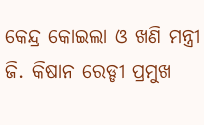କେନ୍ଦ୍ର କୋଇଲା ଓ ଖଣି ମନ୍ତ୍ରୀ ଜି. କିଷାନ ରେଡ୍ଡୀ ପ୍ରମୁଖ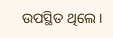ଉପସ୍ଥିତ ଥିଲେ ।